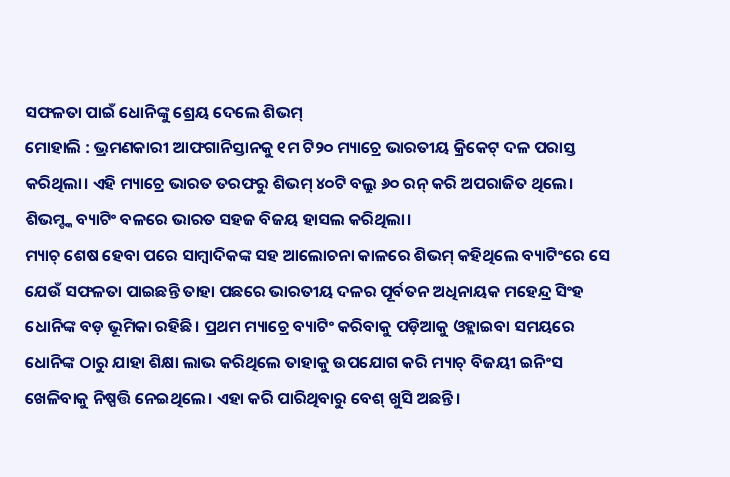ସଫଳତା ପାଇଁ ଧୋନିଙ୍କୁ ଶ୍ରେୟ ଦେଲେ ଶିଭମ୍
ମୋହାଲି : ଭ୍ରମଣକାରୀ ଆଫଗାନିସ୍ତାନକୁ ୧ମ ଟି୨୦ ମ୍ୟାଚ୍ରେ ଭାରତୀୟ କ୍ରିକେଟ୍ ଦଳ ପରାସ୍ତ କରିଥିଲା। ଏହି ମ୍ୟାଚ୍ରେ ଭାରତ ତରଫରୁ ଶିଭମ୍ ୪୦ଟି ବଲ୍ରୁ ୬୦ ରନ୍ କରି ଅପରାଜିତ ଥିଲେ। ଶିଭମ୍ଙ୍କ ବ୍ୟାଟିଂ ବଳରେ ଭାରତ ସହଜ ବିଜୟ ହାସଲ କରିଥିଲା।
ମ୍ୟାଚ୍ ଶେଷ ହେବା ପରେ ସାମ୍ବାଦିକଙ୍କ ସହ ଆଲୋଚନା କାଳରେ ଶିଭମ୍ କହିଥିଲେ ବ୍ୟାଟିଂରେ ସେ ଯେଉଁ ସଫଳତା ପାଇଛନ୍ତି ତାହା ପଛରେ ଭାରତୀୟ ଦଳର ପୂର୍ବତନ ଅଧିନାୟକ ମହେନ୍ଦ୍ର ସିଂହ ଧୋନିଙ୍କ ବଡ଼ ଭୂମିକା ରହିଛି। ପ୍ରଥମ ମ୍ୟାଚ୍ରେ ବ୍ୟାଟିଂ କରିବାକୁ ପଡ଼ିଆକୁ ଓହ୍ଲାଇବା ସମୟରେ ଧୋନିଙ୍କ ଠାରୁ ଯାହା ଶିକ୍ଷା ଲାଭ କରିଥିଲେ ତାହାକୁ ଉପଯୋଗ କରି ମ୍ୟାଚ୍ ବିଜୟୀ ଇନିଂସ ଖେଳିବାକୁ ନିଷ୍ପତ୍ତି ନେଇଥିଲେ। ଏହା କରି ପାରିଥିବାରୁ ବେଶ୍ ଖୁସି ଅଛନ୍ତି।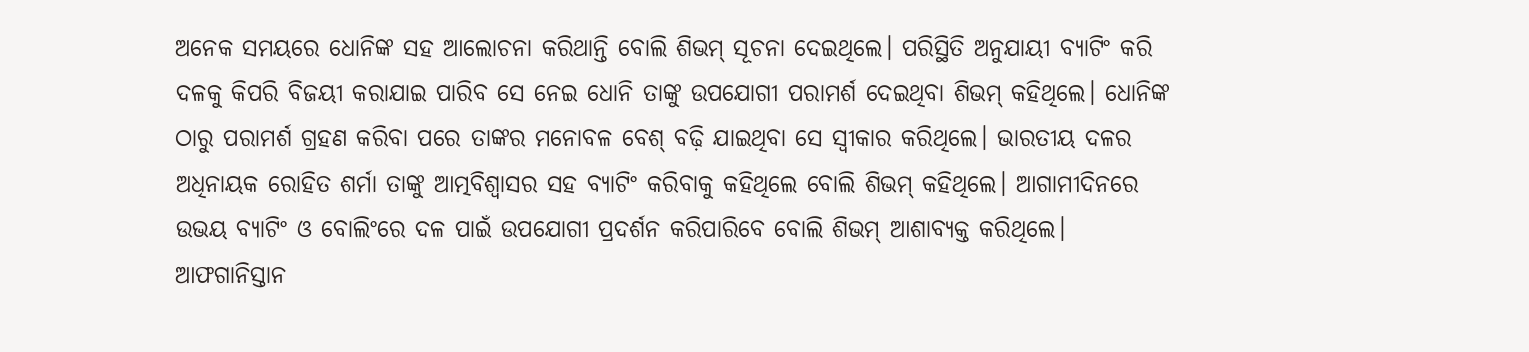ଅନେକ ସମୟରେ ଧୋନିଙ୍କ ସହ ଆଲୋଚନା କରିଥାନ୍ତି ବୋଲି ଶିଭମ୍ ସୂଚନା ଦେଇଥିଲେ। ପରିସ୍ଥିତି ଅନୁଯାୟୀ ବ୍ୟାଟିଂ କରି ଦଳକୁ କିପରି ବିଜୟୀ କରାଯାଇ ପାରିବ ସେ ନେଇ ଧୋନି ତାଙ୍କୁ ଉପଯୋଗୀ ପରାମର୍ଶ ଦେଇଥିବା ଶିଭମ୍ କହିଥିଲେ। ଧୋନିଙ୍କ ଠାରୁ ପରାମର୍ଶ ଗ୍ରହଣ କରିବା ପରେ ତାଙ୍କର ମନୋବଳ ବେଶ୍ ବଢ଼ି ଯାଇଥିବା ସେ ସ୍ବୀକାର କରିଥିଲେ। ଭାରତୀୟ ଦଳର ଅଧିନାୟକ ରୋହିତ ଶର୍ମା ତାଙ୍କୁ ଆତ୍ମବିଶ୍ବାସର ସହ ବ୍ୟାଟିଂ କରିବାକୁ କହିଥିଲେ ବୋଲି ଶିଭମ୍ କହିଥିଲେ। ଆଗାମୀଦିନରେ ଉଭୟ ବ୍ୟାଟିଂ ଓ ବୋଲିଂରେ ଦଳ ପାଇଁ ଉପଯୋଗୀ ପ୍ରଦର୍ଶନ କରିପାରିବେ ବୋଲି ଶିଭମ୍ ଆଶାବ୍ୟକ୍ତ କରିଥିଲେ। ଆଫଗାନିସ୍ତାନ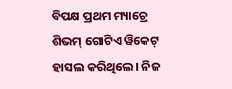ବିପକ୍ଷ ପ୍ରଥମ ମ୍ୟାଚ୍ରେ ଶିଭମ୍ ଗୋଟିଏ ୱିକେଟ୍ ହାସଲ କରିଥିଲେ। ନିଜ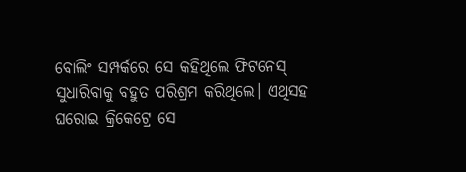ବୋଲିଂ ସମ୍ପର୍କରେ ସେ କହିଥିଲେ ଫିଟନେସ୍ ସୁଧାରିବାକୁ ବହୁତ ପରିଶ୍ରମ କରିଥିଲେ। ଏଥିସହ ଘରୋଇ କ୍ରିକେଟ୍ରେ ସେ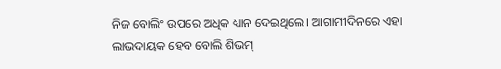ନିଜ ବୋଲିଂ ଉପରେ ଅଧିକ ଧ୍ୟାନ ଦେଇଥିଲେ। ଆଗାମୀଦିନରେ ଏହା ଲାଭଦାୟକ ହେବ ବୋଲି ଶିଭମ୍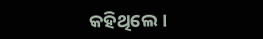କହିଥିଲେ।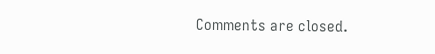Comments are closed.